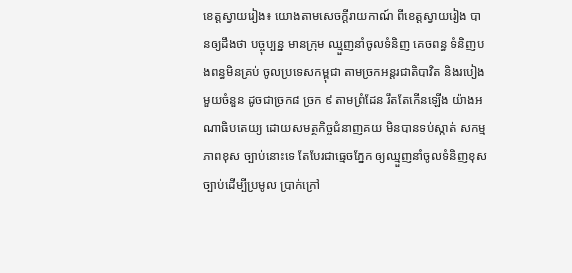ខេត្តស្វាយរៀង៖ យោងតាមសេចក្តីរាយកាណ៍ ពីខេត្តស្វាយរៀង បានឲ្យដឹងថា បច្ចុប្បន្ន មានក្រុម ឈ្មួញនាំចូលទំនិញ គេចពន្ធ ទំនិញបងពន្ធមិនគ្រប់ ចូលប្រទេសកម្ពុជា តាមច្រកអន្តរជាតិបាវិត និងរបៀងមួយចំនួន ដូចជាច្រក៨ ច្រក ៩ តាមព្រំដែន រឹតតែកើនឡើង យ៉ាងអណាធិបតេយ្យ ដោយសមត្ថកិច្ចជំនាញគយ មិនបានទប់ស្កាត់ សកម្មភាពខុស ច្បាប់នោះទេ តែបែរជាធ្មេចភ្នែក ឲ្យឈ្មួញនាំចូលទំនិញខុសច្បាប់ដើម្បីប្រមូល ប្រាក់ក្រៅ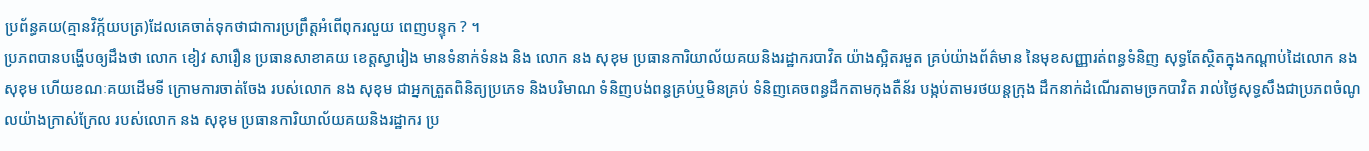ប្រព័ន្ធគយ(គ្មានវិក្ក័យបត្រ)ដែលគេចាត់ទុកថាជាការប្រព្រឹត្តអំពើពុករលួយ ពេញបន្ទុក ? ។
ប្រភពបានបង្ហើបឲ្យដឹងថា លោក ខៀវ សារឿន ប្រធានសាខាគយ ខេត្តស្វារៀង មានទំនាក់ទំនង និង លោក នង សុខុម ប្រធានការិយាល័យគយនិងរដ្ឋាករបាវិត យ៉ាងស្អិតរមួត គ្រប់យ៉ាងព័ត៌មាន នៃមុខសញ្ញារត់ពន្ធទំនិញ សុទ្ធតែស្ថិតក្នុងកណ្តាប់ដៃលោក នង សុខុម ហើយខណៈគយដើមទី ក្រោមការចាត់ចែង របស់លោក នង សុខុម ជាអ្នកត្រួតពិនិត្យប្រភេទ និងបរិមាណ ទំនិញបង់ពន្ធគ្រប់ឬមិនគ្រប់ ទំនិញគេចពន្ធដឹកតាមកុងតឺន័រ បង្កប់តាមរថយន្តក្រុង ដឹកនាក់ដំណើរតាមច្រកបាវិត រាល់ថ្ងៃសុទ្ធសឹងជាប្រភពចំណូលយ៉ាងក្រាស់ក្រែល របស់លោក នង សុខុម ប្រធានការិយាល័យគយនិងរដ្ឋាករ ប្រ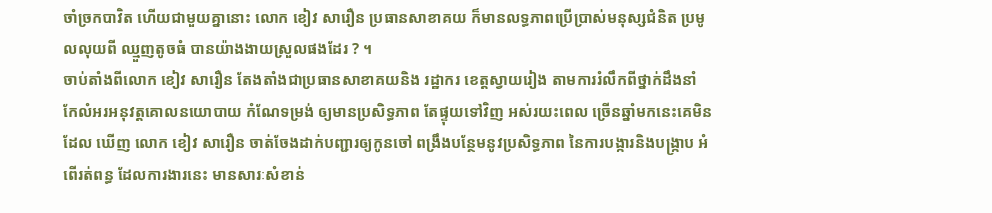ចាំច្រកបាវិត ហើយជាមួយគ្នានោះ លោក ខៀវ សារឿន ប្រធានសាខាគយ ក៏មានលទ្ធភាពប្រើប្រាស់មនុស្សជំនិត ប្រមូលលុយពី ឈ្មួញតូចធំ បានយ៉ាងងាយស្រួលផងដែរ ? ។
ចាប់តាំងពីលោក ខៀវ សារឿន តែងតាំងជាប្រធានសាខាគយនិង រដ្ឋាករ ខេត្តស្វាយរៀង តាមការរំលឹកពីថ្នាក់ដឹងនាំ កែលំអរអនុវត្តគោលនយោបាយ កំណែទម្រង់ ឲ្យមានប្រសិទ្ធភាព តែផ្ទុយទៅវិញ អស់រយះពេល ច្រើនឆ្នាំមកនេះគេមិនដែល ឃើញ លោក ខៀវ សារឿន ចាត់ចែងដាក់បញ្ជារឲ្យកូនចៅ ពង្រឹងបន្ថែមនូវប្រសិទ្ធភាព នៃការបង្ការនិងបង្ក្រាប អំពើរត់ពន្ធ ដែលការងារនេះ មានសារៈសំខាន់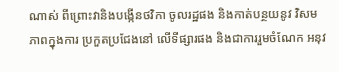ណាស់ ពីព្រោះវានិងបង្កើនថវិកា ចូលរដ្ឋផង និងកាត់បន្ថយនូវ វិសមភាពក្នុងការ ប្រកួតប្រជែងនៅ លើទីផ្សារផង និងជាការរួមចំណែក អនុវ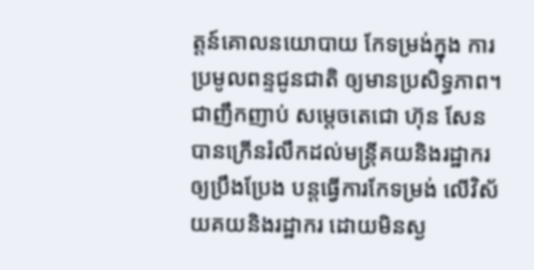ត្តន៍គោលនយោបាយ កែទម្រង់ក្នុង ការប្រមូលពន្ទជូនជាតិ ឲ្យមានប្រសិទ្ធភាព។
ជាញឹកញាប់ សម្តេចតេជោ ហ៊ុន សែន បានក្រើនរំលឹកដល់មន្ត្រីគយនិងរដ្ឋាករឲ្យប្រឹងប្រែង បន្តធ្វើការកែទម្រង់ លើវិស័យគយនិងរដ្ឋាករ ដោយមិនស្ង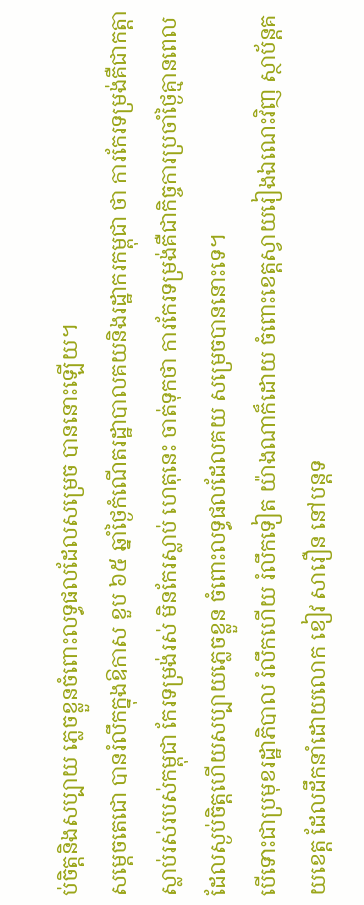ប់ចិត្តនិងសប្បាយ ភ្លេចខ្លួនចំពោះលទ្ធផលដែលសម្រេច បាននោះឡើយ។
សម្តេចតេជោ បានរំលឹកក្នុងឱកាស ខួប ៦៥ ឆ្នាំថ្ងៃកំណើតរដ្ឋាបាលគយនិងរដ្ឋាករកម្ពុជា ថា ការកែរទម្រង់គឺជាកត្តាស្លាប់រស់របស់កម្ពុជា កែរទម្រង់រស់ មិនកែរស្លាប់ ហេតុនេះ ចាត់ទុកថា ការកែរទម្រង់គឺជាកិច្ចការប្រចាំថ្ងៃគ្មានពេល ដែលស្ងប់ចិត្តហើយសប្បាយភ្លេចខ្លួន ចំពោះលទ្ធផលដែលគយ សម្រេចបាននោះទេ។
បើទោះជាប្រមុខរដ្ឋាភិបាល រំលឹកហើយ រំលឹកទៀត យ៉ាងណាក៏ដោយ ចំពោះខេត្តស្វាយរៀងឯណេះវិញ ស្ថាប័ន្តគយខេត្ត ដែលដឹកនាំដោយលោក ខៀវ សារឿន នៅបន្តទ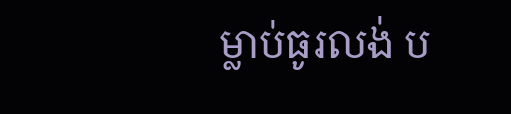ម្លាប់ធូរលង់ ប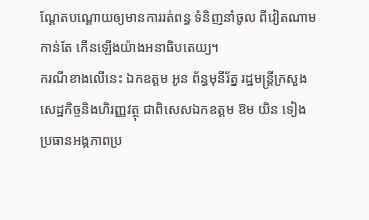ណ្តែតបណ្តោយឲ្យមានការរត់ពន្ធ ទំនិញនាំចូល ពីវៀតណាមកាន់តែ កើនឡើងយ៉ាងអនាធិបតេយ្យ។
ករណីខាងលើនេះ ឯកឧត្តម អូន ព័ន្ធមុនីរ័ត្ន រដ្ឋមន្ត្រីក្រសួងសេដ្ឋកិច្ចនិងហិរញ្ញវត្ថុ ជាពិសេសឯកឧត្តម ឱម យិន ទៀង ប្រធានអង្គភាពប្រ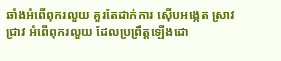ឆាំងអំពើពុករលួយ គួរតែដាក់ការ ស៊ើបអង្កេត ស្រាវជ្រាវ អំពើពុករលួយ ដែលប្រព្រឹត្តឡើងដោ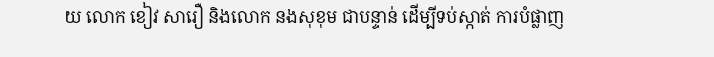យ លោក ខៀវ សារឿ និងលោក នងសុខុម ជាបន្ទាន់ ដើម្បីទប់ស្កាត់ ការបំផ្លាញ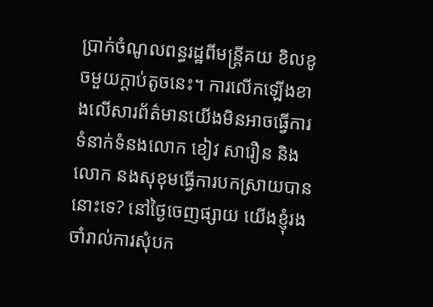ប្រាក់ចំណូលពន្ធរដ្ឋពីមន្ត្រីគយ ខិលខូចមួយក្តាប់តូចនេះ។ ការលើកឡើងខាងលើសារព័ត៌មានយើងមិនអាចធ្វើការទំនាក់ទំនងលោក ខៀវ សារឿន និងលោក នងសុខុមធ្វើការបកស្រាយបាននោះទេ? នៅថ្ងៃចេញផ្សាយ យើងខ្ញុំរងចាំរាល់ការសុំបក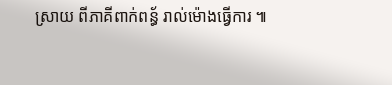ស្រាយ ពីភាគីពាក់ពន្ធ័ រាល់ម៉ោងធ្វើការ ៕